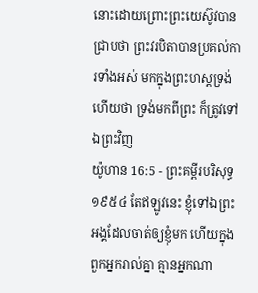នោះដោយព្រោះព្រះយេស៊ូវបានជ្រាបថា ព្រះវរបិតាបានប្រគល់ការទាំងអស់ មកក្នុងព្រះហស្តទ្រង់ ហើយថា ទ្រង់មកពីព្រះ ក៏ត្រូវទៅឯព្រះវិញ
យ៉ូហាន 16:5 - ព្រះគម្ពីរបរិសុទ្ធ ១៩៥៤ តែឥឡូវនេះ ខ្ញុំទៅឯព្រះអង្គដែលចាត់ឲ្យខ្ញុំមក ហើយក្នុងពួកអ្នករាល់គ្នា គ្មានអ្នកណា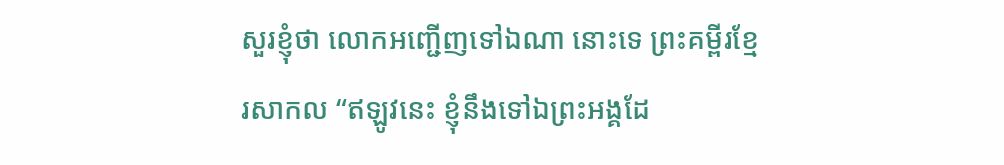សួរខ្ញុំថា លោកអញ្ជើញទៅឯណា នោះទេ ព្រះគម្ពីរខ្មែរសាកល “ឥឡូវនេះ ខ្ញុំនឹងទៅឯព្រះអង្គដែ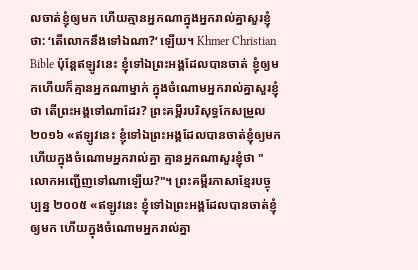លចាត់ខ្ញុំឲ្យមក ហើយគ្មានអ្នកណាក្នុងអ្នករាល់គ្នាសួរខ្ញុំថា: ‘តើលោកនឹងទៅឯណា?’ ឡើយ។ Khmer Christian Bible ប៉ុន្ដែឥឡូវនេះ ខ្ញុំទៅឯព្រះអង្គដែលបានចាត់ ខ្ញុំឲ្យមកហើយក៏គ្មានអ្នកណាម្នាក់ ក្នុងចំណោមអ្នករាល់គ្នាសួរខ្ញុំថា តើព្រះអង្គទៅណាដែរ? ព្រះគម្ពីរបរិសុទ្ធកែសម្រួល ២០១៦ «ឥឡូវនេះ ខ្ញុំទៅឯព្រះអង្គដែលបានចាត់ខ្ញុំឲ្យមក ហើយក្នុងចំណោមអ្នករាល់គ្នា គ្មានអ្នកណាសួរខ្ញុំថា "លោកអញ្ជើញទៅណាឡើយ?"។ ព្រះគម្ពីរភាសាខ្មែរបច្ចុប្បន្ន ២០០៥ «ឥឡូវនេះ ខ្ញុំទៅឯព្រះអង្គដែលបានចាត់ខ្ញុំឲ្យមក ហើយក្នុងចំណោមអ្នករាល់គ្នា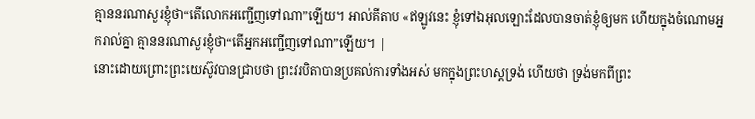គ្មាននរណាសួរខ្ញុំថា“តើលោកអញ្ជើញទៅណា”ឡើយ។ អាល់គីតាប «ឥឡូវនេះ ខ្ញុំទៅឯអុលឡោះដែលបានចាត់ខ្ញុំឲ្យមក ហើយក្នុងចំណោមអ្នករាល់គ្នា គ្មាននរណាសួរខ្ញុំថា“តើអ្នកអញ្ជើញទៅណា”ឡើយ។ |
នោះដោយព្រោះព្រះយេស៊ូវបានជ្រាបថា ព្រះវរបិតាបានប្រគល់ការទាំងអស់ មកក្នុងព្រះហស្តទ្រង់ ហើយថា ទ្រង់មកពីព្រះ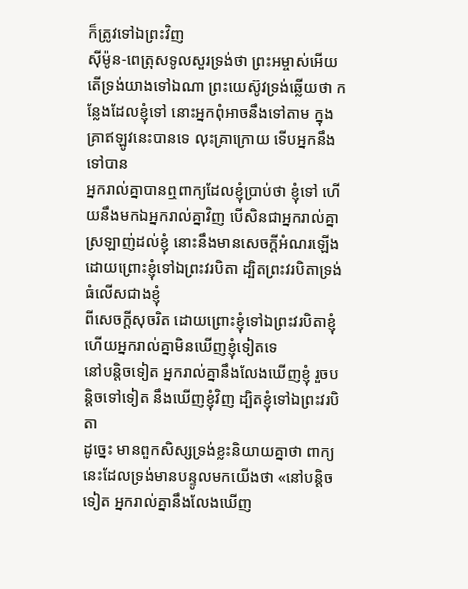ក៏ត្រូវទៅឯព្រះវិញ
ស៊ីម៉ូន-ពេត្រុសទូលសួរទ្រង់ថា ព្រះអម្ចាស់អើយ តើទ្រង់យាងទៅឯណា ព្រះយេស៊ូវទ្រង់ឆ្លើយថា កន្លែងដែលខ្ញុំទៅ នោះអ្នកពុំអាចនឹងទៅតាម ក្នុងគ្រាឥឡូវនេះបានទេ លុះគ្រាក្រោយ ទើបអ្នកនឹងទៅបាន
អ្នករាល់គ្នាបានឮពាក្យដែលខ្ញុំប្រាប់ថា ខ្ញុំទៅ ហើយនឹងមកឯអ្នករាល់គ្នាវិញ បើសិនជាអ្នករាល់គ្នាស្រឡាញ់ដល់ខ្ញុំ នោះនឹងមានសេចក្ដីអំណរឡើង ដោយព្រោះខ្ញុំទៅឯព្រះវរបិតា ដ្បិតព្រះវរបិតាទ្រង់ធំលើសជាងខ្ញុំ
ពីសេចក្ដីសុចរិត ដោយព្រោះខ្ញុំទៅឯព្រះវរបិតាខ្ញុំ ហើយអ្នករាល់គ្នាមិនឃើញខ្ញុំទៀតទេ
នៅបន្តិចទៀត អ្នករាល់គ្នានឹងលែងឃើញខ្ញុំ រួចបន្តិចទៅទៀត នឹងឃើញខ្ញុំវិញ ដ្បិតខ្ញុំទៅឯព្រះវរបិតា
ដូច្នេះ មានពួកសិស្សទ្រង់ខ្លះនិយាយគ្នាថា ពាក្យនេះដែលទ្រង់មានបន្ទូលមកយើងថា «នៅបន្តិចទៀត អ្នករាល់គ្នានឹងលែងឃើញ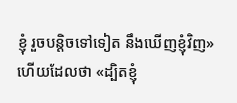ខ្ញុំ រួចបន្តិចទៅទៀត នឹងឃើញខ្ញុំវិញ» ហើយដែលថា «ដ្បិតខ្ញុំ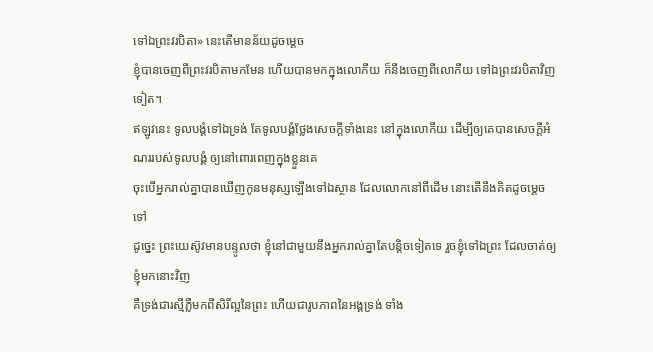ទៅឯព្រះវរបិតា» នេះតើមានន័យដូចម្តេច
ខ្ញុំបានចេញពីព្រះវរបិតាមកមែន ហើយបានមកក្នុងលោកីយ ក៏នឹងចេញពីលោកីយ ទៅឯព្រះវរបិតាវិញទៀត។
ឥឡូវនេះ ទូលបង្គំទៅឯទ្រង់ តែទូលបង្គំថ្លែងសេចក្ដីទាំងនេះ នៅក្នុងលោកីយ ដើម្បីឲ្យគេបានសេចក្ដីអំណររបស់ទូលបង្គំ ឲ្យនៅពោរពេញក្នុងខ្លួនគេ
ចុះបើអ្នករាល់គ្នាបានឃើញកូនមនុស្សឡើងទៅឯស្ថាន ដែលលោកនៅពីដើម នោះតើនឹងគិតដូចម្តេចទៅ
ដូច្នេះ ព្រះយេស៊ូវមានបន្ទូលថា ខ្ញុំនៅជាមួយនឹងអ្នករាល់គ្នាតែបន្តិចទៀតទេ រួចខ្ញុំទៅឯព្រះ ដែលចាត់ឲ្យខ្ញុំមកនោះវិញ
គឺទ្រង់ជារស្មីភ្លឺមកពីសិរីល្អនៃព្រះ ហើយជារូបភាពនៃអង្គទ្រង់ ទាំង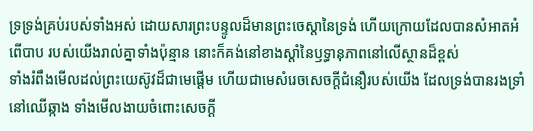ទ្រទ្រង់គ្រប់របស់ទាំងអស់ ដោយសារព្រះបន្ទូលដ៏មានព្រះចេស្តានៃទ្រង់ ហើយក្រោយដែលបានសំអាតអំពើបាប របស់យើងរាល់គ្នាទាំងប៉ុន្មាន នោះក៏គង់នៅខាងស្តាំនៃឫទ្ធានុភាពនៅលើស្ថានដ៏ខ្ពស់
ទាំងរំពឹងមើលដល់ព្រះយេស៊ូវដ៏ជាមេផ្តើម ហើយជាមេសំរេចសេចក្ដីជំនឿរបស់យើង ដែលទ្រង់បានរងទ្រាំនៅឈើឆ្កាង ទាំងមើលងាយចំពោះសេចក្ដី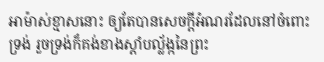អាម៉ាស់ខ្មាសនោះ ឲ្យតែបានសេចក្ដីអំណរដែលនៅចំពោះទ្រង់ រួចទ្រង់ក៏គង់ខាងស្តាំបល្ល័ង្កនៃព្រះ